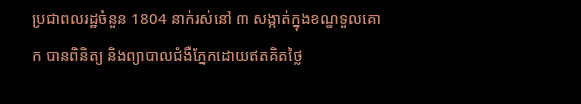ប្រជាពលរដ្ឋចំនួន 1804 នាក់រស់នៅ ៣ សង្កាត់ក្នុងខណ្ឌទួលគោក បានពិនិត្យ និងព្យាបាលជំងឺភ្នែកដោយឥតគិតថ្លៃ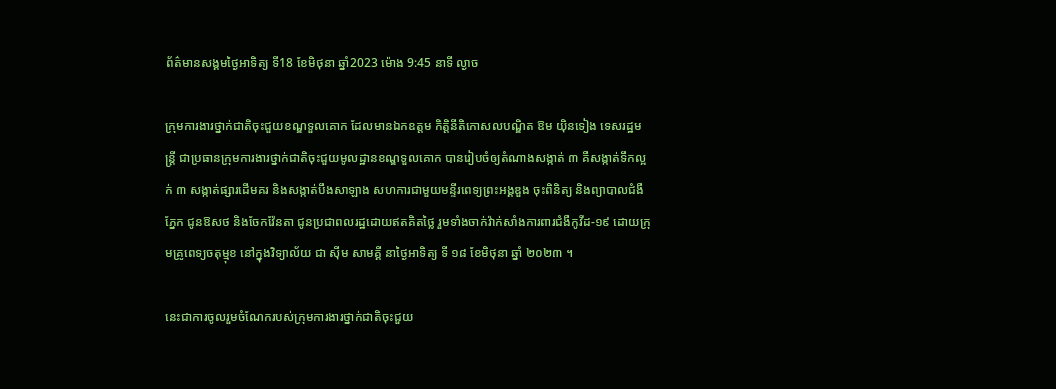ព័ត៌មានសង្គមថ្ងៃអាទិត្យ ទី18 ខែមិថុនា ឆ្នាំ2023 ម៉ោង 9:45 នាទី ល្ងាច

ក្រុមការងារថ្នាក់ជាតិចុះជួយខណ្ឌទួលគោក ដែលមានឯកឧត្តម កិត្តិនីតិកោសលបណ្ឌិត ឱម យ៉ិនទៀង ទេសរដ្ឋមន្ត្រី ជាប្រធានក្រុមការងារថ្នាក់ជាតិចុះជួយមូលដ្ឋានខណ្ឌទួលគោក បានរៀបចំឲ្យតំណាងសង្កាត់ ៣ គឺសង្កាត់ទឹកល្អក់ ៣ សង្កាត់ផ្សារដើមគរ និងសង្កាត់បឹងសាឡាង សហការជាមួយមន្ទីរពេទ្យព្រះអង្គឌួង ចុះពិនិត្យ និងព្យាបាលជំងឺភ្នែក ជូនឱសថ និងចែកវ៉ែនតា ជូនប្រជាពលរដ្ឋដោយឥតគិតថ្លៃ រួមទាំងចាក់វ៉ាក់សាំងការពារជំងឺកូវីដ-១៩ ដោយក្រុមគ្រូពេទ្យចតុម្មុខ នៅក្នុងវិទ្យាល័យ ជា ស៊ីម សាមគ្គី នាថ្ងៃអាទិត្យ ទី ១៨ ខែមិថុនា ឆ្នាំ ២០២៣ ។

នេះជាការចូលរួមចំណែករបស់ក្រុមការងារថ្នាក់ជាតិចុះជួយ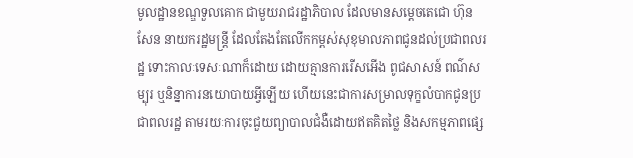មូលដ្ឋានខណ្ឌទួលគោក ជាមួយរាជរដ្ឋាភិបាល ដែលមានសម្តេចតេជោ ហ៊ុន សែន នាយករដ្ឋមន្ត្រី ដែលតែងតែលើកកម្ពស់សុខុមាលភាពជូនដល់ប្រជាពលរដ្ឋ ទោះកាលៈទេសៈណាក៏ដោយ ដោយគ្មានការរើសអើង ពូជសាសន៍ ពណ៌សម្បុរ ឬនិន្នាការនយោបាយអ្វីឡើយ ហើយនេះជាការសម្រាលទុក្ខលំបាកជូនប្រជាពលរដ្ឋ តាមរយៈការចុះជួយព្យាបាលជំងឺដោយឥតគិតថ្លៃ និងសកម្មភាពផ្សេ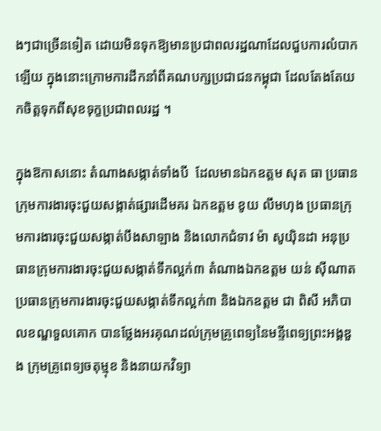ងៗជាច្រើនទៀត ដោយមិនទុកឱ្យមានប្រជាពលរដ្ឋណាដែលជួបការលំបាកឡើយ ក្នុងនោះក្រោមការដឹកនាំពីគណបក្សប្រជាជនកម្ពុជា ដែលតែងតែយកចិត្តទុកពីសុខទុក្ខប្រជាពលរដ្ឋ ។

ក្នុងឱកាសនោះ តំណាងសង្កាត់ទាំងបី  ដែលមានឯកឧត្តម សុត ធា ប្រធានក្រុមការងារចុះជួយសង្កាត់ផ្សារដើមគរ ឯកឧត្តម ខូយ លឹមហុង ប្រធានក្រុមការងារចុះជួយសង្កាត់បឹងសាឡាង និងលោកជំទាវ ម៉ា សូយ៉ិនដា អនុប្រធានក្រុមការងារចុះជួយសង្កាត់ទឹកល្អក់៣ តំណាងឯកឧត្តម យន់ ស៊ីណាត ប្រធានក្រុមការងារចុះជួយសង្កាត់ទឹកល្អក់៣ និងឯកឧត្តម ជា ពិសី អភិបាលខណ្ឌទួលគោក បានថ្លែងអរគុណដល់ក្រុមគ្រូពេទ្យនៃមន្ទីពេទ្យព្រះអង្គឌួង ក្រុមគ្រូពេទ្យចតុម្មុខ និងនាយកវិទ្យា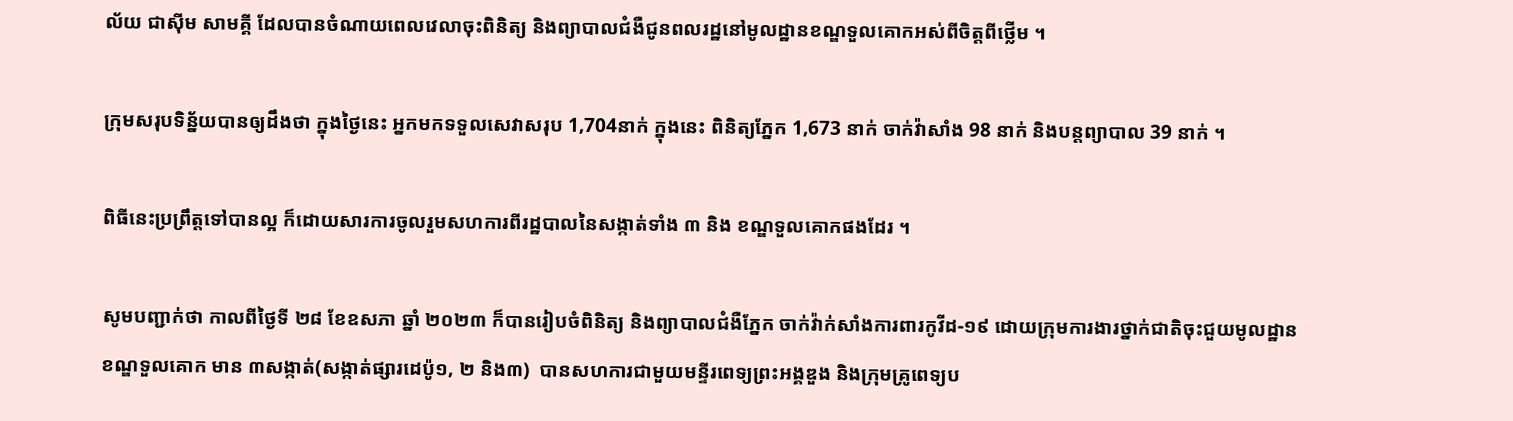ល័យ ជាស៊ីម សាមគ្គី ដែលបានចំណាយពេលវេលាចុះពិនិត្យ និងព្យាបាលជំងឺជូនពលរដ្ឋនៅមូលដ្ឋានខណ្ឌទួលគោកអស់ពីចិត្តពីថ្លើម ។

ក្រុមសរុបទិន្ន័យបានឲ្យដឹងថា ក្នុងថ្ងៃនេះ អ្នកមកទទួលសេវាសរុប 1,704នាក់ ក្នុងនេះ ពិនិត្យភ្នែក 1,673 នាក់ ចាក់វ៉ាសាំង 98 នាក់ និងបន្តព្យាបាល 39 នាក់ ។

ពិធីនេះប្រព្រឹត្តទៅបានល្អ ក៏ដោយសារការចូលរួមសហការពីរដ្ឋបាលនៃសង្កាត់ទាំង ៣ និង ខណ្ឌទួលគោកផងដែរ ។

សូមបញ្ជាក់ថា កាលពីថ្ងៃទី ២៨ ខែឧសភា ឆ្នាំ ២០២៣ ក៏បានរៀបចំពិនិត្យ និងព្យាបាលជំងឺភ្នែក ចាក់វ៉ាក់សាំងការពារកូវីដ-១៩ ដោយក្រុមការងារថ្នាក់ជាតិចុះជួយមូលដ្ឋានខណ្ឌទួលគោក មាន ៣សង្កាត់(សង្កាត់ផ្សារដេប៉ូ១, ២ និង៣)  បានសហការជាមួយមន្ទីរពេទ្យព្រះអង្គឌួង និងក្រុមគ្រូពេទ្យប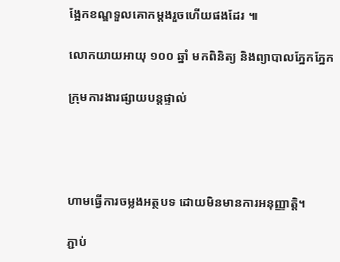ង្អែកខណ្ឌទួលគោកម្តងរួចហើយផងដែរ ៕

លោកយាយអាយុ ១០០ ឆ្នាំ មកពិនិត្យ និងព្យាបាលភ្នែកភ្នែក

ក្រុមការងារផ្សាយបន្តផ្ទាល់




ហាមធ្វើការចម្លងអត្ថបទ ដោយមិនមានការអនុញ្ញាត្តិ។

ភ្ជាប់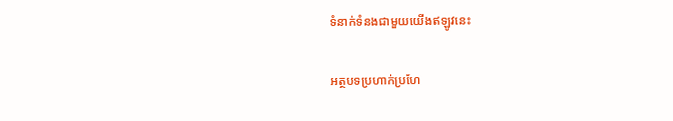ទំនាក់ទំនងជាមួយយើងឥឡូវនេះ

អត្ថបទប្រហាក់ប្រហែ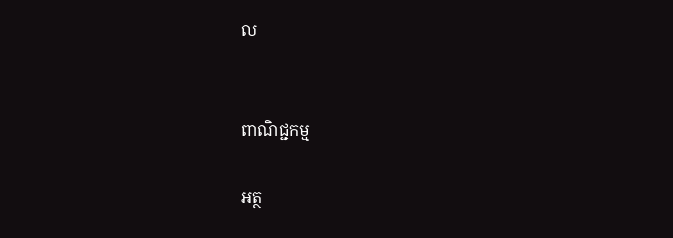ល


ពាណិជ្ជកម្ម

អត្ថ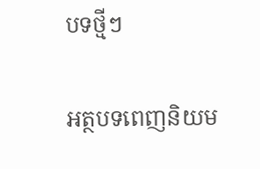បទថ្មីៗ

អត្ថបទពេញនិយម